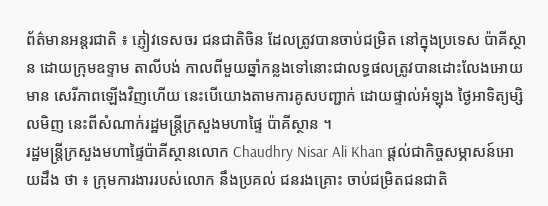ព័ត៌មានអន្តរជាតិ ៖ ភ្ញៀវទេសចរ ជនជាតិចិន ដែលត្រូវបានចាប់ជម្រិត នៅក្នុងប្រទេស ប៉ាគីស្ថាន ដោយក្រុមឧទ្ទាម តាលីបង់ កាលពីមួយឆ្នាំកន្លងទៅនោះជាលទ្ធផលត្រូវបានដោះលែងអោយមាន សេរីភាពឡើងវិញហើយ នេះបើយោងតាមការគូសបញ្ជាក់ ដោយផ្ទាល់អំឡុង ថ្ងៃអាទិត្យម្សិលមិញ នេះពីសំណាក់រដ្ឋមន្រ្តីក្រសួងមហាផ្ទៃ ប៉ាគីស្ថាន ។
រដ្ឋមន្រ្តីក្រសួងមហាផ្ទៃប៉ាគីស្ថានលោក Chaudhry Nisar Ali Khan ផ្តល់ជាកិច្ចសម្ភាសន៍អោយដឹង ថា ៖ ក្រុមការងាររបស់លោក នឹងប្រគល់ ជនរងគ្រោះ ចាប់ជម្រិតជនជាតិ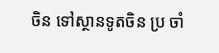ចិន ទៅស្ថានទូតចិន ប្រ ចាំ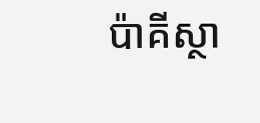ប៉ាគីស្ថា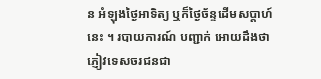ន អំឡុងថ្ងៃអាទិត្យ ឬក៏ថ្ងៃច័ន្ទដើមសប្តាហ៍នេះ ។ របាយការណ៍ បញ្ជាក់ អោយដឹងថា ភ្ញៀវទេសចរជនជា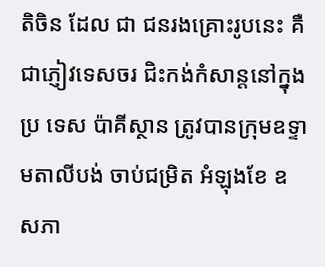តិចិន ដែល ជា ជនរងគ្រោះរូបនេះ គឺជាភ្ញៀវទេសចរ ជិះកង់កំសាន្តនៅក្នុងប្រ ទេស ប៉ាគីស្ថាន ត្រូវបានក្រុមឧទ្ទាមតាលីបង់ ចាប់ជម្រិត អំឡុងខែ ឧសភា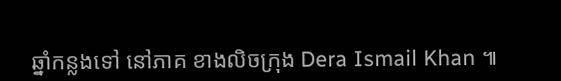ឆ្នាំកន្លងទៅ នៅភាគ ខាងលិចក្រុង Dera Ismail Khan ៕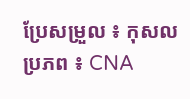ប្រែសម្រួល ៖ កុសល
ប្រភព ៖ CNA